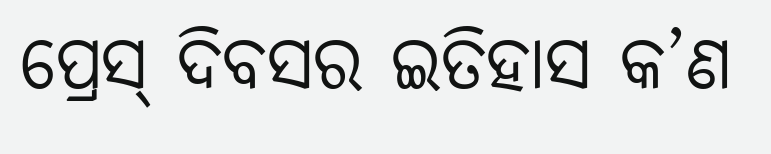ପ୍ରେସ୍ ଦିବସର ଇତିହାସ କ’ଣ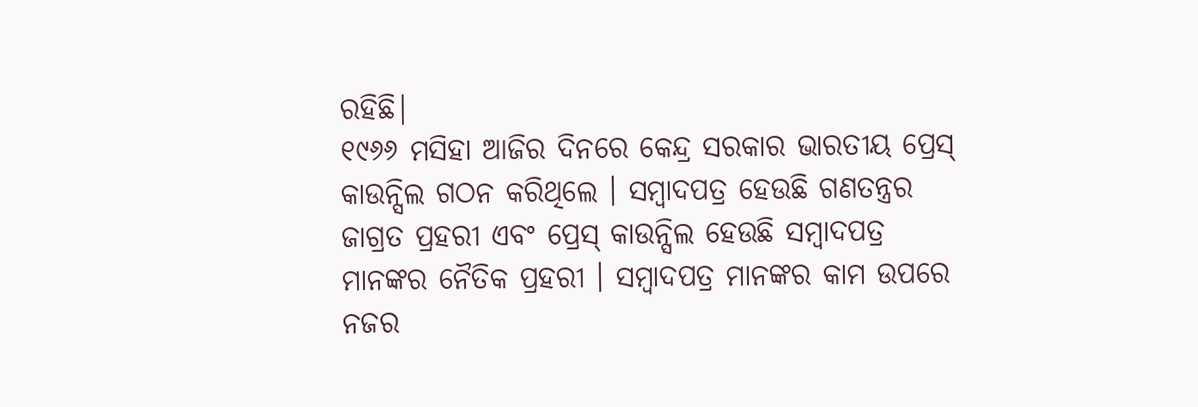ରହିଛି|
୧୯୬୬ ମସିହା ଆଜିର ଦିନରେ କେନ୍ଦ୍ର ସରକାର ଭାରତୀୟ ପ୍ରେସ୍ କାଉନ୍ସିଲ ଗଠନ କରିଥିଲେ । ସମ୍ବାଦପତ୍ର ହେଉଛି ଗଣତନ୍ତ୍ରର ଜାଗ୍ରତ ପ୍ରହରୀ ଏବଂ ପ୍ରେସ୍ କାଉନ୍ସିଲ ହେଉଛି ସମ୍ବାଦପତ୍ର ମାନଙ୍କର ନୈତିକ ପ୍ରହରୀ । ସମ୍ବାଦପତ୍ର ମାନଙ୍କର କାମ ଉପରେ ନଜର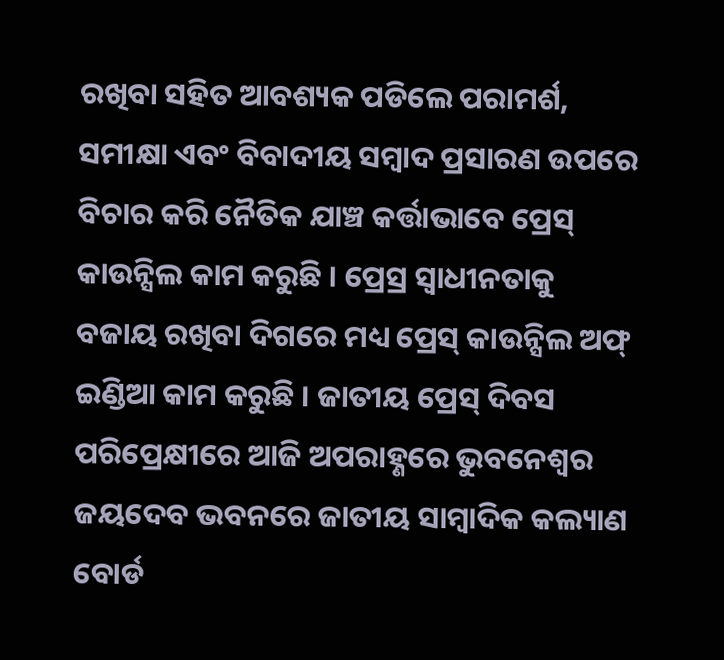ରଖିବା ସହିତ ଆବଶ୍ୟକ ପଡିଲେ ପରାମର୍ଶ, ସମୀକ୍ଷା ଏବଂ ବିବାଦୀୟ ସମ୍ବାଦ ପ୍ରସାରଣ ଉପରେ ବିଚାର କରି ନୈତିକ ଯାଞ୍ଚ କର୍ତ୍ତାଭାବେ ପ୍ରେସ୍ କାଉନ୍ସିଲ କାମ କରୁଛି । ପ୍ରେସ୍ର ସ୍ୱାଧୀନତାକୁ ବଜାୟ ରଖିବା ଦିଗରେ ମଧ୍ୟ ପ୍ରେସ୍ କାଉନ୍ସିଲ ଅଫ୍ ଇଣ୍ଡିଆ କାମ କରୁଛି । ଜାତୀୟ ପ୍ରେସ୍ ଦିବସ ପରିପ୍ରେକ୍ଷୀରେ ଆଜି ଅପରାହ୍ଣରେ ଭୁବନେଶ୍ୱର ଜୟଦେବ ଭବନରେ ଜାତୀୟ ସାମ୍ବାଦିକ କଲ୍ୟାଣ ବୋର୍ଡ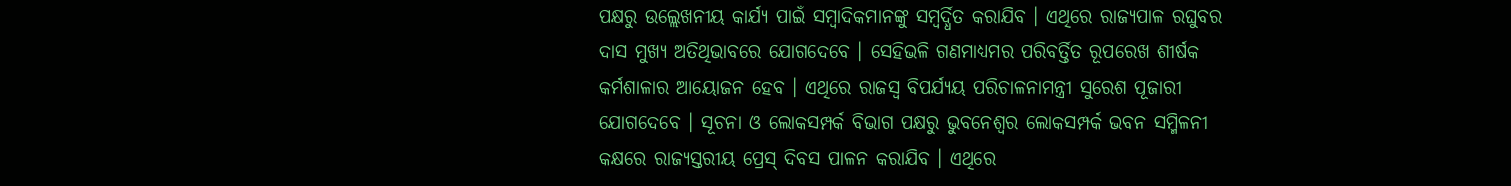ପକ୍ଷରୁ ଉଲ୍ଲେଖନୀୟ କାର୍ଯ୍ୟ ପାଇଁ ସମ୍ବାଦିକମାନଙ୍କୁ ସମ୍ବର୍ଦ୍ଧିତ କରାଯିବ । ଏଥିରେ ରାଜ୍ୟପାଳ ରଘୁବର ଦାସ ମୁଖ୍ୟ ଅତିଥିଭାବରେ ଯୋଗଦେବେ । ସେହିଭଳି ଗଣମାଧ୍ୟମର ପରିବର୍ତ୍ତିତ ରୂପରେଖ ଶୀର୍ଷକ କର୍ମଶାଳାର ଆୟୋଜନ ହେବ । ଏଥିରେ ରାଜସ୍ୱ ବିପର୍ଯ୍ୟୟ ପରିଚାଳନାମନ୍ତ୍ରୀ ସୁରେଶ ପୂଜାରୀ ଯୋଗଦେବେ । ସୂଚନା ଓ ଲୋକସମ୍ପର୍କ ବିଭାଗ ପକ୍ଷରୁ ଭୁବନେଶ୍ୱର ଲୋକସମ୍ପର୍କ ଭବନ ସମ୍ମିଳନୀ କକ୍ଷରେ ରାଜ୍ୟସ୍ତରୀୟ ପ୍ରେସ୍ ଦିବସ ପାଳନ କରାଯିବ । ଏଥିରେ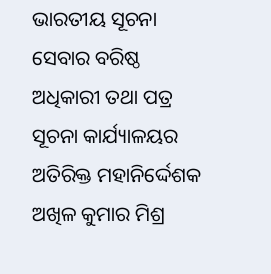ଭାରତୀୟ ସୂଚନା ସେବାର ବରିଷ୍ଠ ଅଧିକାରୀ ତଥା ପତ୍ର ସୂଚନା କାର୍ଯ୍ୟାଳୟର ଅତିରିକ୍ତ ମହାନିର୍ଦ୍ଦେଶକ ଅଖିଳ କୁମାର ମିଶ୍ର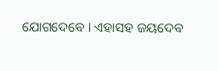ଯୋଗଦେବେ । ଏହାସହ ଜୟଦେବ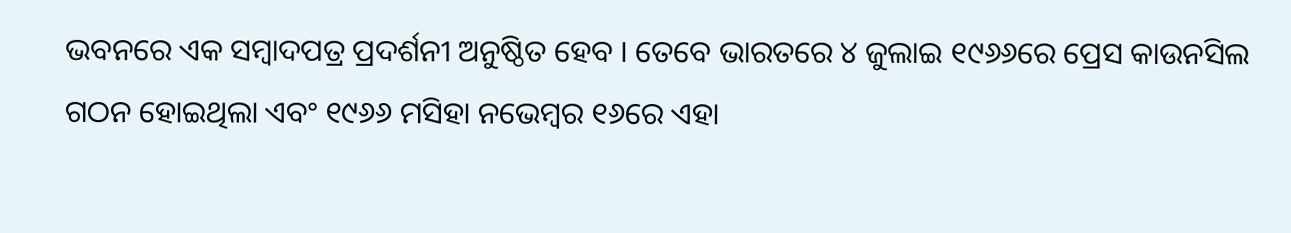ଭବନରେ ଏକ ସମ୍ବାଦପତ୍ର ପ୍ରଦର୍ଶନୀ ଅନୁଷ୍ଠିତ ହେବ । ତେବେ ଭାରତରେ ୪ ଜୁଲାଇ ୧୯୬୬ରେ ପ୍ରେସ କାଉନସିଲ ଗଠନ ହୋଇଥିଲା ଏବଂ ୧୯୬୬ ମସିହା ନଭେମ୍ବର ୧୬ରେ ଏହା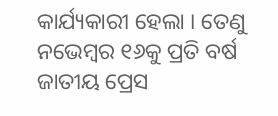କାର୍ଯ୍ୟକାରୀ ହେଲା । ତେଣୁ ନଭେମ୍ବର ୧୬କୁ ପ୍ରତି ବର୍ଷ ଜାତୀୟ ପ୍ରେସ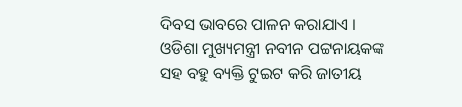ଦିବସ ଭାବରେ ପାଳନ କରାଯାଏ । ଓଡିଶା ମୁଖ୍ୟମନ୍ତ୍ରୀ ନବୀନ ପଟ୍ଟନାୟକଙ୍କ ସହ ବହୁ ବ୍ୟକ୍ତି ଟୁଇଟ କରି ଜାତୀୟ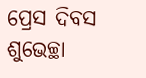ପ୍ରେସ ଦିବସ ଶୁଭେଚ୍ଛା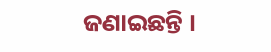ଜଣାଇଛନ୍ତି ।